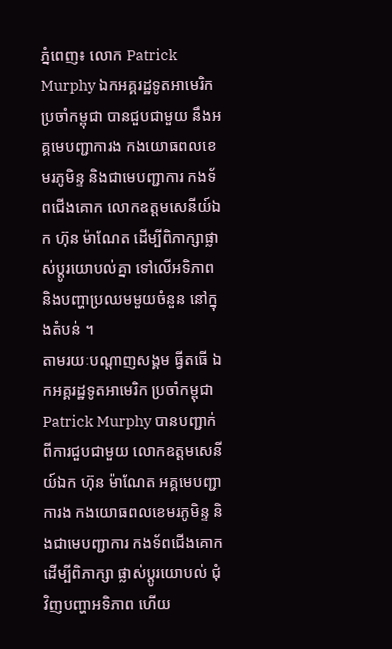ភ្នំពេញ៖ លោក Patrick Murphy ឯកអគ្គរដ្ឋទូតអាមេរិក ប្រចាំកម្ពុជា បានជួបជាមួយ នឹងអគ្គមេបញ្ជាការង កងយោធពលខេមរភូមិន្ទ និងជាមេបញ្ជាការ កងទ័ពជើងគោក លោកឧត្តមសេនីយ៍ឯក ហ៊ុន ម៉ាណែត ដើម្បីពិភាក្សាផ្លាស់ប្តូរយោបល់គ្នា ទៅលើអទិភាព និងបញ្ហាប្រឈមមួយចំនួន នៅក្នុងតំបន់ ។
តាមរយៈបណ្តាញសង្គម ធ្វីតធើ ឯកអគ្គរដ្ឋទូតអាមេរិក ប្រចាំកម្ពុជា Patrick Murphy បានបញ្ជាក់ ពីការជួបជាមួយ លោកឧត្តមសេនីយ៍ឯក ហ៊ុន ម៉ាណែត អគ្គមេបញ្ជាការង កងយោធពលខេមរភូមិន្ទ និងជាមេបញ្ជាការ កងទ័ពជើងគោក ដើម្បីពិភាក្សា ផ្លាស់ប្តូរយោបល់ ជុំវិញបញ្ហាអទិភាព ហើយ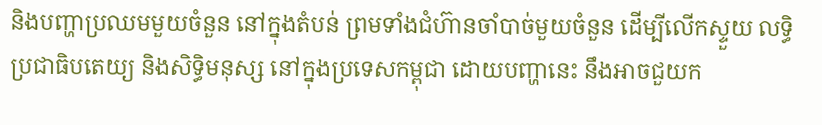និងបញ្ហាប្រឈមមួយចំនួន នៅក្នុងតំបន់ ព្រមទាំងជំហ៊ានចាំបាច់មួយចំនួន ដើម្បីលើកស្ទួយ លទ្ធិប្រជាធិបតេយ្យ និងសិទ្ធិមនុស្ស នៅក្នុងប្រទេសកម្ពុជា ដោយបញ្ហានេះ នឹងអាចជួយក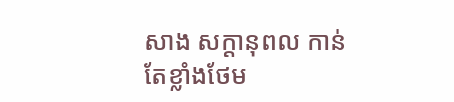សាង សក្តានុពល កាន់តែខ្លាំងថែម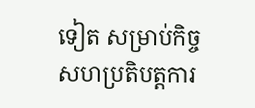ទៀត សម្រាប់កិច្ចសហប្រតិបត្តការ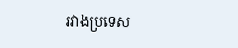រវាងប្រទេស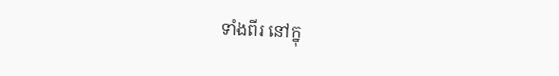ទាំងពីរ នៅក្នុ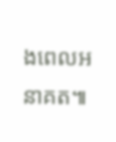ងពេលអនាគត៕